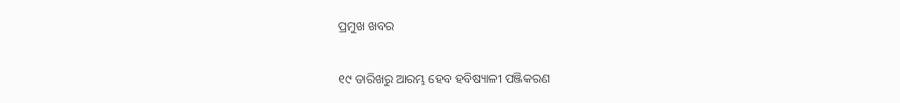ପ୍ରମୁଖ ଖବର

୧୯ ତାରିଖରୁ ଆରମ୍ଭ ହେବ ହବିଷ୍ୟାଳୀ ପଞ୍ଜିକରଣ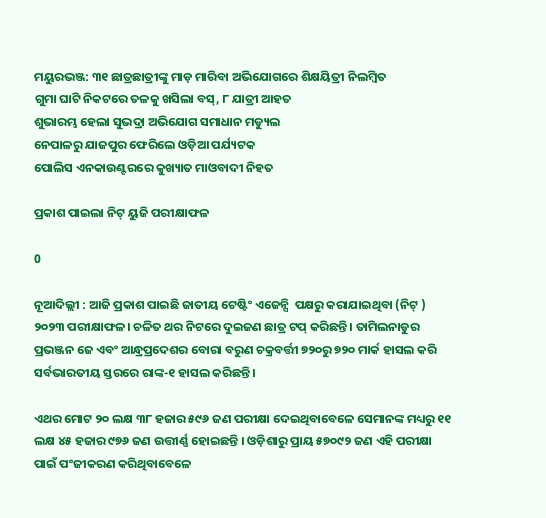ମୟୁରଭଞ୍ଜ: ୩୧ ଛାତ୍ରଛାତ୍ରୀଙ୍କୁ ମାଡ଼ ମାରିବା ଅଭିଯୋଗରେ ଶିକ୍ଷୟିତ୍ରୀ ନିଲମ୍ବିତ
ଗୁମା ଘାଟି ନିକଟରେ ତଳକୁ ଖସିଲା ବସ୍, ୮ ଯାତ୍ରୀ ଆହତ
ଶୁଭାରମ୍ଭ ହେଲା ସୁଭଦ୍ରା ଅଭିଯୋଗ ସମାଧାନ ମଡ୍ୟୁଲ
ନେପାଳରୁ ଯାଜପୁର ଫେରିଲେ ଓଡ଼ିଆ ପର୍ଯ୍ୟଟକ
ପୋଲିସ ଏନକାଉଣ୍ଟରରେ କୁଖ୍ୟାତ ମାଓବାଦୀ ନିହତ

ପ୍ରକାଶ ପାଇଲା ନିଟ୍ ୟୁଜି ପରୀକ୍ଷାଫଳ

0

ନୂଆଦିଲ୍ଲୀ : ଆଜି ପ୍ରକାଶ ପାଇଛି ଜାତୀୟ ଟେଷ୍ଟିଂ ଏଜେନ୍ସି  ପକ୍ଷରୁ କରାଯାଇଥିବା (ନିଟ୍ ) ୨୦୨୩ ପରୀକ୍ଷାଫଳ। ଚଳିତ ଥର ନିଟରେ ଦୁଇଜଣ ଛାତ୍ର ଟପ୍ କରିଛନ୍ତି । ତାମିଲନାଡୁର ପ୍ରଭଞ୍ଜନ ଜେ ଏବଂ ଆନ୍ଧ୍ରପ୍ରଦେଶର ବୋରା ବରୁଣ ଚକ୍ରବର୍ତ୍ତୀ ୭୨୦ରୁ ୭୨୦ ମାର୍କ ହାସଲ କରି ସର୍ବଭାରତୀୟ ସ୍ତରରେ ରାଙ୍କ-୧ ହାସଲ କରିଛନ୍ତି ।

ଏଥର ମୋଟ ୨୦ ଲକ୍ଷ ୩୮ ହଜାର ୫୯୬ ଜଣ ପରୀକ୍ଷା ଦେଇଥିବାବେଳେ ସେମାନଙ୍କ ମଧ୍ୟରୁ ୧୧ ଲକ୍ଷ ୪୫ ହଜାର ୯୭୬ ଜଣ ଉତ୍ତୀର୍ଣ୍ଣ ହୋଇଛନ୍ତି । ଓଡ଼ିଶାରୁ ପ୍ରାୟ ୫୭୦୯୨ ଜଣ ଏହି ପରୀକ୍ଷା ପାଇଁ ପଂଜୀକରଣ କରିଥିବାବେଳେ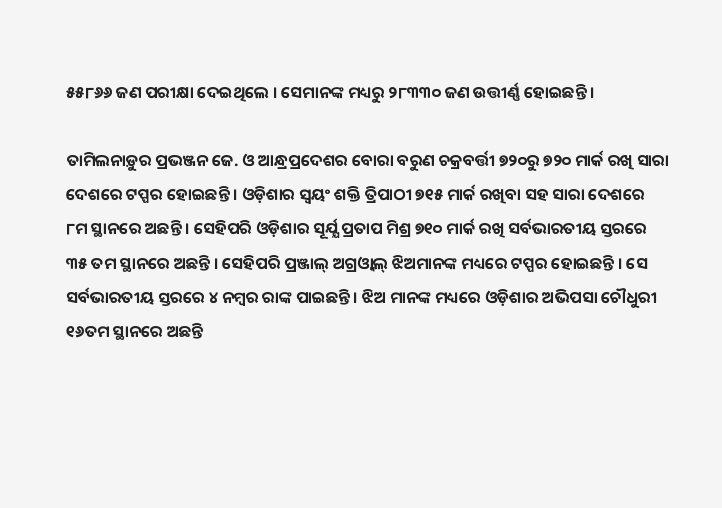୫୫୮୬୬ ଜଣ ପରୀକ୍ଷା ଦେଇଥିଲେ । ସେମାନଙ୍କ ମଧ୍ୟରୁ ୨୮୩୩୦ ଜଣ ଉତ୍ତୀର୍ଣ୍ଣ ହୋଇଛନ୍ତି ।

ତାମିଲନାଡ଼ୁର ପ୍ରଭଞ୍ଜନ ଜେ. ଓ ଆନ୍ଧ୍ରପ୍ରଦେଶର ବୋରା ବରୁଣ ଚକ୍ରବର୍ତ୍ତୀ ୭୨୦ରୁ ୭୨୦ ମାର୍କ ରଖି ସାରା ଦେଶରେ ଟପ୍ପର ହୋଇଛନ୍ତି । ଓଡ଼ିଶାର ସ୍ବୟଂ ଶକ୍ତି ତ୍ରିପାଠୀ ୭୧୫ ମାର୍କ ରଖିବା ସହ ସାରା ଦେଶରେ ୮ମ ସ୍ଥାନରେ ଅଛନ୍ତି । ସେହିପରି ଓଡ଼ିଶାର ସୂର୍ଯ୍ଯ ପ୍ରତାପ ମିଶ୍ର ୭୧୦ ମାର୍କ ରଖି ସର୍ବଭାରତୀୟ ସ୍ତରରେ ୩୫ ତମ ସ୍ଥାନରେ ଅଛନ୍ତି । ସେହିପରି ପ୍ରଞ୍ଜାଲ୍ ଅଗ୍ରଓ୍ବାଲ୍ ଝିଅମାନଙ୍କ ମଧ୍ୟରେ ଟପ୍ପର ହୋଇଛନ୍ତି । ସେ ସର୍ବଭାରତୀୟ ସ୍ତରରେ ୪ ନମ୍ବର ରାଙ୍କ ପାଇଛନ୍ତି । ଝିଅ ମାନଙ୍କ ମଧ୍ୟରେ ଓଡ଼ିଶାର ଅଭିପସା ଚୌଧୁରୀ ୧୬ତମ ସ୍ଥାନରେ ଅଛନ୍ତି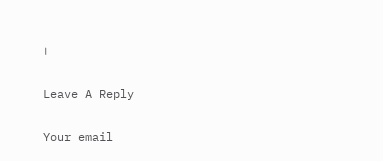।

Leave A Reply

Your email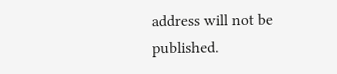address will not be published.